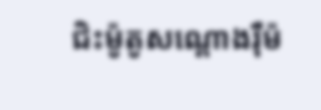ជិះម៉ូតូសណ្តោងរ៉ឺម៉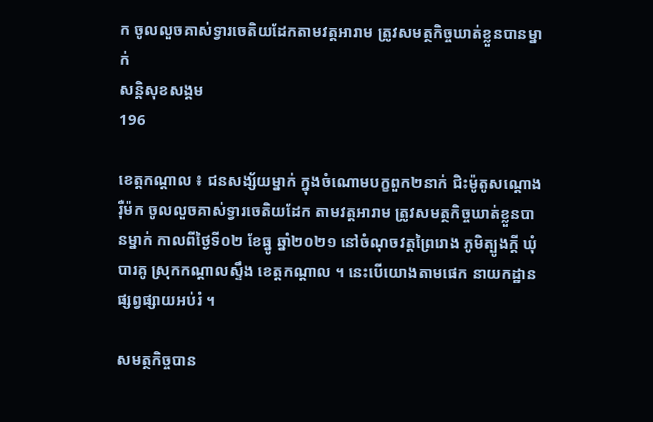ក ចូលលួចគាស់ទ្វារចេតិយដែកតាមវត្តអារាម ត្រូវសមត្ថកិច្ចឃាត់ខ្លួនបានម្នាក់
សន្តិសុខសង្គម
196

ខេត្តកណ្តាល ៖ ជនសង្ស័យម្នាក់ ក្នុងចំណោមបក្ខពួក២នាក់ ជិះម៉ូតូសណ្តោងរ៉ឺម៉ក ចូលលួចគាស់ទ្វារចេតិយដែក តាមវត្តអារាម ត្រូវសមត្ថកិច្ចឃាត់ខ្លួនបានម្នាក់ កាលពីថ្ងៃទី០២ ខែធ្នូ ឆ្នាំ២០២១ នៅចំណុចវត្តព្រៃរោង ភូមិត្បូងក្តី ឃុំបារគូ ស្រុកកណ្ដាលស្ទឹង ខេត្តកណ្ដាល ។ នេះបើយោងតាមផេក នាយកដ្ឋានផ្សព្វផ្សាយអប់រំ ។

សមត្ថកិច្ចបាន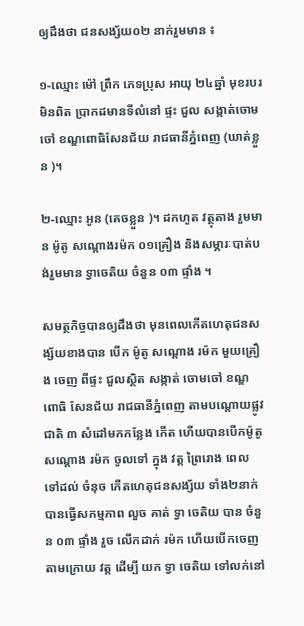ឲ្យដឹងថា ជនសង្ស័យ០២ នាក់រួមមាន ៖

១-ឈ្មោះ ម៉ៅ ព្រឹក ភេទប្រុស អាយុ ២៤ឆ្នាំ មុខរបរមិនពិត ប្រាកដមានទីលំនៅ ផ្ទះ ជួល សង្កាត់ចោមចៅ ខណ្ឌពោធិសែនជ័យ រាជធានីភ្នំពេញ (ឃាត់ខ្លួន )។

២-ឈ្មោះ អូន (គេចខ្លួន )។ ដកហូត វត្ថុតាង រួមមាន ម៉ូតូ សណ្តោងរម៉ក ០១គ្រឿង និងសម្ភារៈបាត់បង់រួមមាន ទ្វាចេតិយ ចំនួន ០៣ ផ្ទាំង ។

សមត្ថកិច្ចបានឲ្យដឹងថា មុនពេលកើតហេតុជនសង្ស័យខាងបាន បើក ម៉ូតូ សណ្តោង រម៉ក មួយគ្រឿង ចេញ ពីផ្ទះ ជួលស្ថិត សង្កាត់ ចោមចៅ ខណ្ឌ ពោធិ សែនជ័យ រាជធានីភ្នំពេញ តាមបណ្តោយផ្លូវជាតិ ៣ សំដៅមកកន្លែង កើត ហើយបានបើកម៉ូតូ សណ្តោង រម៉ក ចូលទៅ ក្នុង វត្ត ព្រៃរោង ពេល ទៅដល់ ចំនុច កើតហេតុជនសង្ស័យ ទាំង២នាក់ បានធ្វើសកម្មភាព លួច គាត់ ទ្វា ចេតិយ បាន ចំនួន ០៣ ផ្ទាំង រួច លើកដាក់ រម៉ក ហើយបើកចេញតាមក្រោយ វត្ត ដើម្បី យក ទ្វា ចេតិយ ទៅលក់នៅ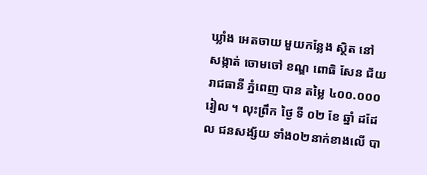ឃ្លាំង អេតចាយ មួយកន្លែង ស្ថិត នៅ សង្កាត់ ចោមចៅ ខណ្ឌ ពោធិ សែន ជ័យ រាជធានី ភ្នំពេញ បាន តម្លៃ ៤០០.០០០រៀល ។ លុះព្រឹក ថ្ងៃ ទី ០២ ខែ ឆ្នាំ ដដែល ជនសង្ស័យ ទាំង០២នាក់ខាងលើ បា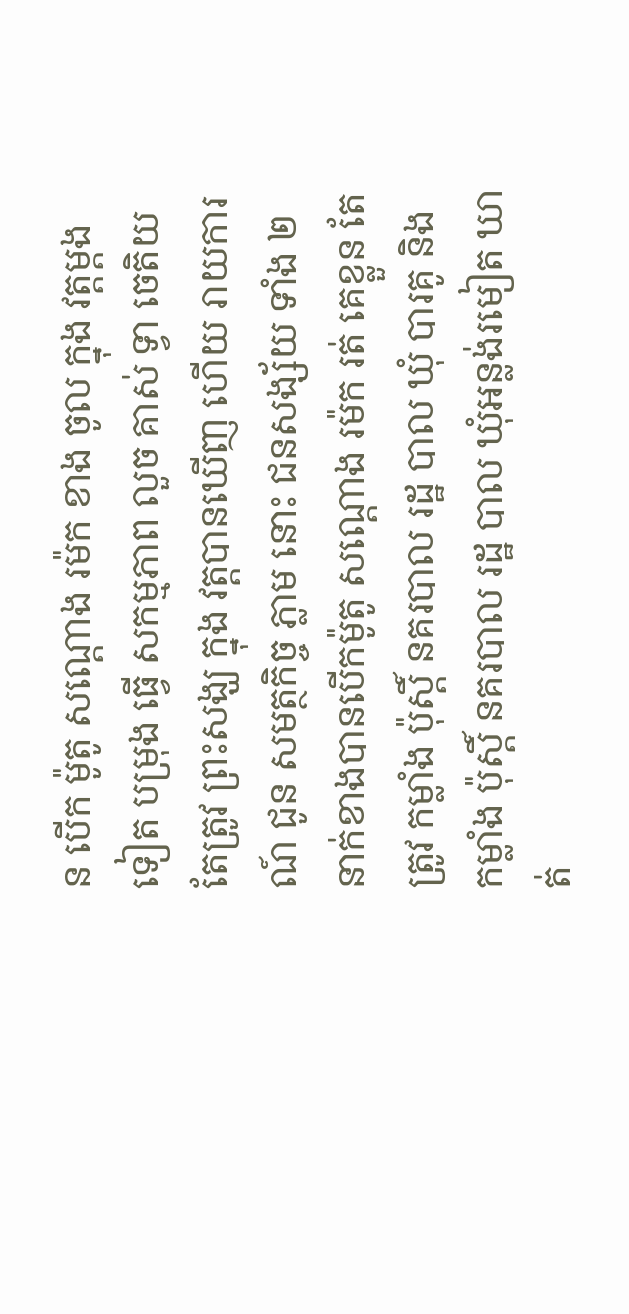ន បើក ម៉ូតូ សណ្តោង រម៉ក ខាង ចូល ក្នុង វត្តម្តង ទៀត បម្រុង ធ្វើ សកម្មភាព លួច គាស់ ទ្វា ចេតិយ តែត្រូវ ព្រះសង្ឃ ក្នុង វត្តបានឃើញ ហើយ រាយការណ៍ ជូន សមត្ថកិច្ច ភ្លាម នោះ ជនសង្ស័យ ទាំង ២នាក់ខាងបានបើកម៉ូតូ សណ្តោង រម៉ក រត់ គេខ្លួន តែត្រូវ កម្លាំង ប៉ុស្តិ៍ នគរបាល រដ្ឋ បាល ឃុំ បារគូ និង កម្លាំង ប៉ុស្តិ៍ នគរបាល រដ្ឋ បាល ឃុំអន្លង់រមៀត ឃាត់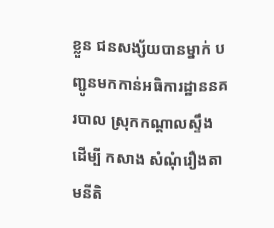ខ្លួន ជនសង្ស័យបានម្នាក់ បញ្ជូនមកកាន់អធិការដ្ឋាននគរបាល ស្រុកកណ្តាលស្ទឹង ដើម្បី កសាង សំណុំរឿងតាមនីតិ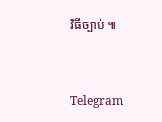វិធីច្បាប់ ៕


Telegram